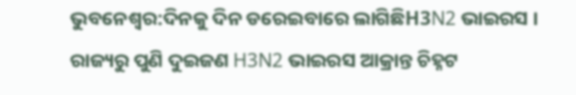ଭୁବନେଶ୍ବର:ଦିନକୁ ଦିନ ଡରେଇବାରେ ଲାଗିଛିH3N2 ଭାଇରସ । ରାଜ୍ୟରୁ ପୁଣି ଦୁଇଜଣ H3N2 ଭାଇରସ ଆକ୍ରାନ୍ତ ଚିହ୍ନଟ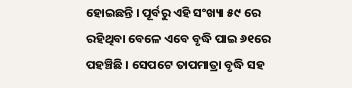ହୋଇଛନ୍ତି । ପୂର୍ବରୁ ଏହି ସଂଖ୍ୟା ୫୯ ରେ ରହିଥିବା ବେଳେ ଏବେ ବୃଦ୍ଧି ପାଇ ୬୧ରେ ପହଞ୍ଚିଛି । ସେପଟେ ତାପମାତ୍ରା ବୃଦ୍ଧି ସହ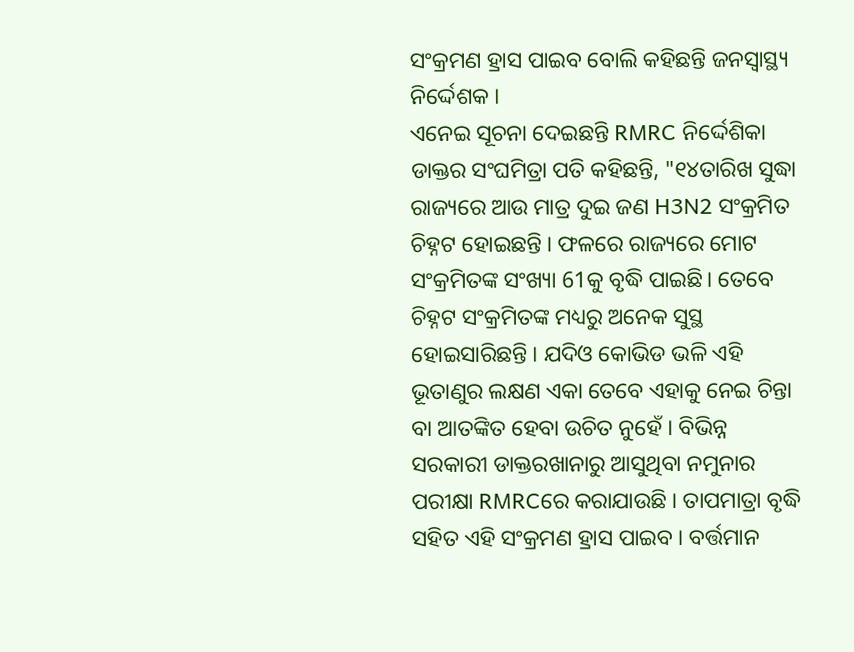ସଂକ୍ରମଣ ହ୍ରାସ ପାଇବ ବୋଲି କହିଛନ୍ତି ଜନସ୍ୱାସ୍ଥ୍ୟ ନିର୍ଦ୍ଦେଶକ ।
ଏନେଇ ସୂଚନା ଦେଇଛନ୍ତି RMRC ନିର୍ଦ୍ଦେଶିକା ଡାକ୍ତର ସଂଘମିତ୍ରା ପତି କହିଛନ୍ତି, "୧୪ତାରିଖ ସୁଦ୍ଧା ରାଜ୍ୟରେ ଆଉ ମାତ୍ର ଦୁଇ ଜଣ H3N2 ସଂକ୍ରମିତ ଚିହ୍ନଟ ହୋଇଛନ୍ତି । ଫଳରେ ରାଜ୍ୟରେ ମୋଟ ସଂକ୍ରମିତଙ୍କ ସଂଖ୍ୟା 61କୁ ବୃଦ୍ଧି ପାଇଛି। ତେବେ ଚିହ୍ନଟ ସଂକ୍ରମିତଙ୍କ ମଧ୍ୟରୁ ଅନେକ ସୁସ୍ଥ ହୋଇସାରିଛନ୍ତି । ଯଦିଓ କୋଭିଡ ଭଳି ଏହି ଭୂତାଣୁର ଲକ୍ଷଣ ଏକା ତେବେ ଏହାକୁ ନେଇ ଚିନ୍ତା ବା ଆତଙ୍କିତ ହେବା ଉଚିତ ନୁହେଁ । ବିଭିନ୍ନ ସରକାରୀ ଡାକ୍ତରଖାନାରୁ ଆସୁଥିବା ନମୁନାର ପରୀକ୍ଷା RMRCରେ କରାଯାଉଛି । ତାପମାତ୍ରା ବୃଦ୍ଧି ସହିତ ଏହି ସଂକ୍ରମଣ ହ୍ରାସ ପାଇବ । ବର୍ତ୍ତମାନ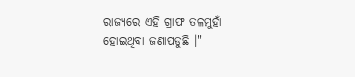ରାଜ୍ୟରେ ଏହି ଗ୍ରାଫ ତଳମୁହାଁ ହୋଇଥିବା ଜଣାପଡୁଛି ।"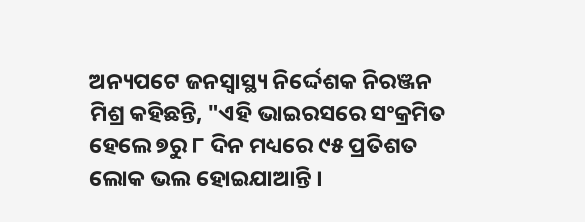ଅନ୍ୟପଟେ ଜନସ୍ୱାସ୍ଥ୍ୟ ନିର୍ଦ୍ଦେଶକ ନିରଞ୍ଜନ ମିଶ୍ର କହିଛନ୍ତି, "ଏହି ଭାଇରସରେ ସଂକ୍ରମିତ ହେଲେ ୭ରୁ ୮ ଦିନ ମଧ୍ୟରେ ୯୫ ପ୍ରତିଶତ ଲୋକ ଭଲ ହୋଇଯାଆନ୍ତି ।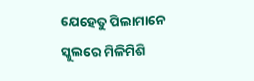ଯେହେତୁ ପିଲାମାନେ ସ୍କୁଲରେ ମିଳିମିଶି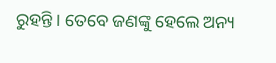ରୁହନ୍ତି । ତେବେ ଜଣଙ୍କୁ ହେଲେ ଅନ୍ୟ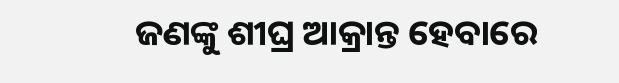ଜଣଙ୍କୁ ଶୀଘ୍ର ଆକ୍ରାନ୍ତ ହେବାରେ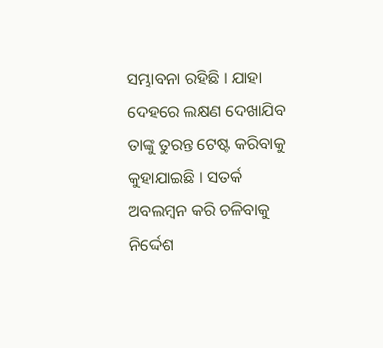ସମ୍ଭାବନା ରହିଛି । ଯାହା ଦେହରେ ଲକ୍ଷଣ ଦେଖାଯିବ ତାଙ୍କୁ ତୁରନ୍ତ ଟେଷ୍ଟ କରିବାକୁ କୁହାଯାଇଛି । ସତର୍କ ଅବଲମ୍ବନ କରି ଚଳିବାକୁ ନିର୍ଦ୍ଦେଶ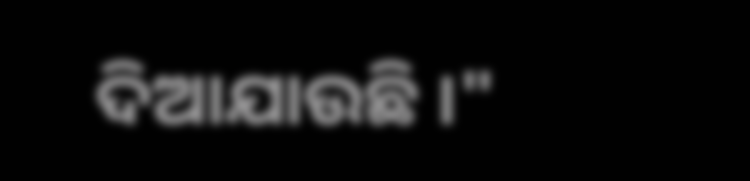ଦିଆଯାଉଛି ।"